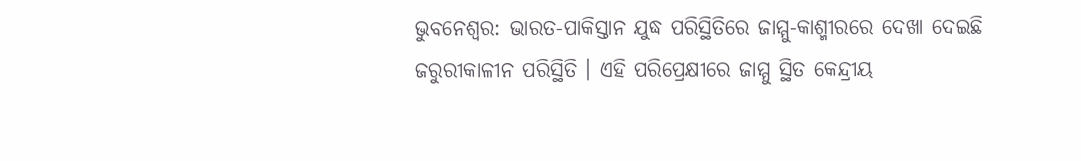ଭୁବନେଶ୍ବର: ଭାରତ-ପାକିସ୍ତାନ ଯୁଦ୍ଧ ପରିସ୍ଥିତିରେ ଜାମ୍ମୁ-କାଶ୍ମୀରରେ ଦେଖା ଦେଇଛି ଜରୁରୀକାଳୀନ ପରିସ୍ଥିତି । ଏହି ପରିପ୍ରେକ୍ଷୀରେ ଜାମ୍ମୁ ସ୍ଥିତ କେନ୍ଦ୍ରୀୟ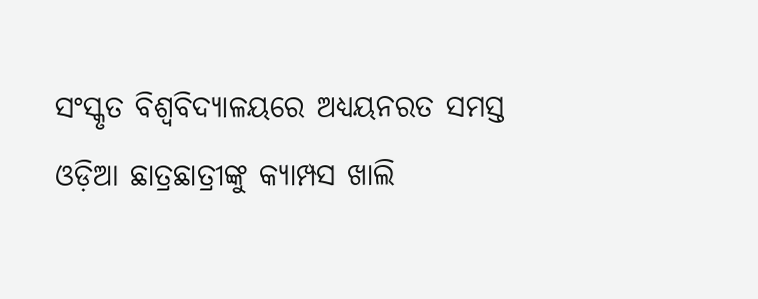ସଂସ୍କୃତ ବିଶ୍ୱବିଦ୍ୟାଳୟରେ ଅଧ୍ୟୟନରତ ସମସ୍ତ ଓଡ଼ିଆ ଛାତ୍ରଛାତ୍ରୀଙ୍କୁ କ୍ୟାମ୍ପସ ଖାଲି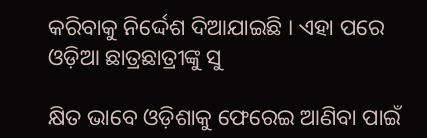କରିବାକୁ ନିର୍ଦ୍ଦେଶ ଦିଆଯାଇଛି । ଏହା ପରେ ଓଡ଼ିଆ ଛାତ୍ରଛାତ୍ରୀଙ୍କୁ ସୁ

କ୍ଷିତ ଭାବେ ଓଡ଼ିଶାକୁ ଫେରେଇ ଆଣିବା ପାଇଁ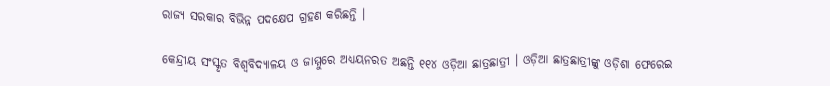ରାଜ୍ୟ ସରକାର ବିଭିନ୍ନ ପଦକ୍ଷେପ ଗ୍ରହଣ କରିଛନ୍ତି ।

କେନ୍ଦ୍ରୀୟ ସଂସ୍କୃତ ବିଶ୍ୱବିଦ୍ୟାଳୟ ଓ ଜାମ୍ମୁରେ ଅଧ୍ୟୟନରତ ଅଛନ୍ତି ୧୧୪ ଓଡ଼ିଆ ଛାତ୍ରଛାତ୍ରୀ । ଓଡ଼ିଆ ଛାତ୍ରଛାତ୍ରୀଙ୍କୁ ଓଡ଼ିଶା ଫେରେଇ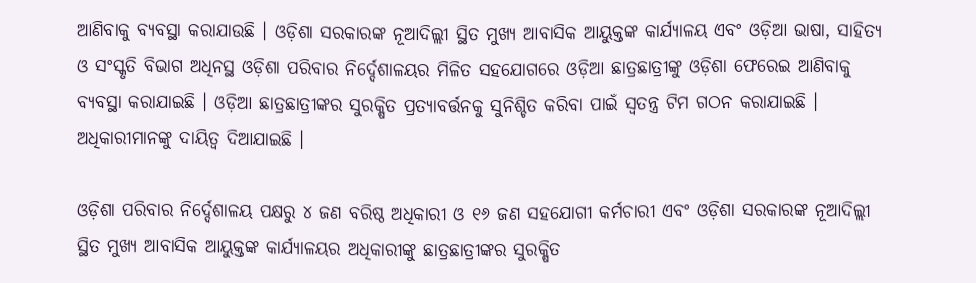ଆଣିବାକୁ ବ୍ୟବସ୍ଥା କରାଯାଉଛି । ଓଡ଼ିଶା ସରକାରଙ୍କ ନୂଆଦିଲ୍ଲୀ ସ୍ଥିତ ମୁଖ୍ୟ ଆବାସିକ ଆୟୁକ୍ତଙ୍କ କାର୍ଯ୍ୟାଳୟ ଏବଂ ଓଡ଼ିଆ ଭାଷା, ସାହିତ୍ୟ ଓ ସଂସ୍କୃତି ବିଭାଗ ଅଧିନସ୍ଥ ଓଡ଼ିଶା ପରିବାର ନିର୍ଦ୍ଦେଶାଳୟର ମିଳିତ ସହଯୋଗରେ ଓଡ଼ିଆ ଛାତ୍ରଛାତ୍ରୀଙ୍କୁ ଓଡ଼ିଶା ଫେରେଇ ଆଣିବାକୁ ବ୍ୟବସ୍ଥା କରାଯାଇଛି । ଓଡ଼ିଆ ଛାତ୍ରଛାତ୍ରୀଙ୍କର ସୁରକ୍ଷିତ ପ୍ରତ୍ୟାବର୍ତ୍ତନକୁ ସୁନିଶ୍ଚିତ କରିବା ପାଇଁ ସ୍ୱତନ୍ତ୍ର ଟିମ ଗଠନ କରାଯାଇଛି । ଅଧିକାରୀମାନଙ୍କୁ ଦାୟିତ୍ୱ ଦିଆଯାଇଛି ।

ଓଡ଼ିଶା ପରିବାର ନିର୍ଦ୍ଦେଶାଳୟ ପକ୍ଷରୁ ୪ ଜଣ ବରିଷ୍ଠ ଅଧିକାରୀ ଓ ୧୬ ଜଣ ସହଯୋଗୀ କର୍ମଚାରୀ ଏବଂ ଓଡ଼ିଶା ସରକାରଙ୍କ ନୂଆଦିଲ୍ଲୀ ସ୍ଥିତ ମୁଖ୍ୟ ଆବାସିକ ଆୟୁକ୍ତଙ୍କ କାର୍ଯ୍ୟାଳୟର ଅଧିକାରୀଙ୍କୁ ଛାତ୍ରଛାତ୍ରୀଙ୍କର ସୁରକ୍ଷିତ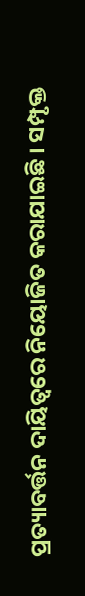ପ୍ରତ୍ୟାବର୍ତ୍ତନ ଦାୟିତ୍ୱରେ ନିୟୋଜିତ କରାଯାଇଛି । ସମ୍ପୃକ୍ତ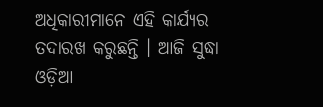ଅଧିକାରୀମାନେ ଏହି କାର୍ଯ୍ୟର ତଦାରଖ କରୁଛନ୍ତି । ଆଜି ସୁଦ୍ଧା ଓଡ଼ିଆ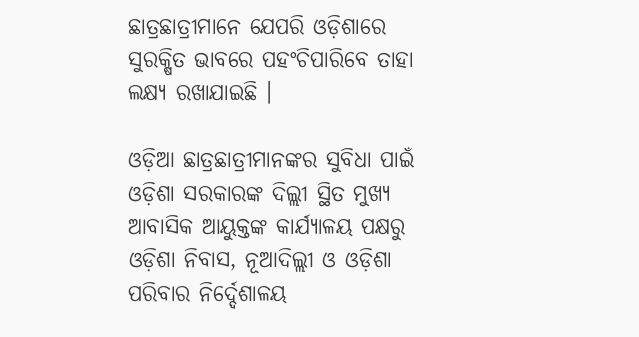ଛାତ୍ରଛାତ୍ରୀମାନେ ଯେପରି ଓଡ଼ିଶାରେ ସୁରକ୍ଷିତ ଭାବରେ ପହଂଚିପାରିବେ ତାହା ଲକ୍ଷ୍ୟ ରଖାଯାଇଛି ।

ଓଡ଼ିଆ ଛାତ୍ରଛାତ୍ରୀମାନଙ୍କର ସୁବିଧା ପାଇଁ ଓଡ଼ିଶା ସରକାରଙ୍କ ଦିଲ୍ଲୀ ସ୍ଥିତ ମୁଖ୍ୟ ଆବାସିକ ଆୟୁକ୍ତଙ୍କ କାର୍ଯ୍ୟାଳୟ ପକ୍ଷରୁ ଓଡ଼ିଶା ନିବାସ, ନୂଆଦିଲ୍ଲୀ ଓ ଓଡ଼ିଶା ପରିବାର ନିର୍ଦ୍ଦେଶାଳୟ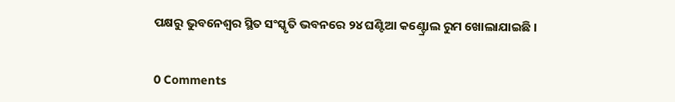ପକ୍ଷରୁ ଭୁବନେଶ୍ୱର ସ୍ଥିତ ସଂସ୍କୃତି ଭବନରେ ୨୪ ଘଣ୍ଟିଆ କଣ୍ଟ୍ରୋଲ ରୁମ ଖୋଲାଯାଇଛି ।


0 Comments